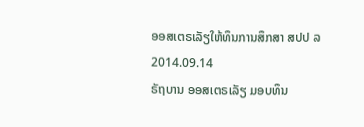ອອສເຕຣເລັຽໃຫ້ທຶນການສຶກສາ ສປປ ລ
2014.09.14
ຣັຖບານ ອອສເຕຣເລັຽ ມອບທຶນ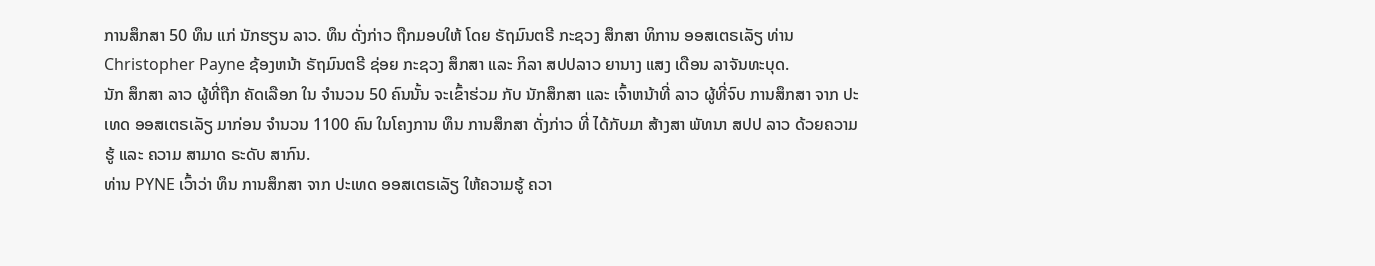ການສຶກສາ 50 ທຶນ ແກ່ ນັກຮຽນ ລາວ. ທຶນ ດັ່ງກ່າວ ຖືກມອບໃຫ້ ໂດຍ ຣັຖມົນຕຣີ ກະຊວງ ສຶກສາ ທິການ ອອສເຕຣເລັຽ ທ່ານ Christopher Payne ຊ້ອງຫນ້າ ຣັຖມົນຕຣີ ຊ່ອຍ ກະຊວງ ສຶກສາ ແລະ ກິລາ ສປປລາວ ຍານາງ ແສງ ເດືອນ ລາຈັນທະບຸດ.
ນັກ ສຶກສາ ລາວ ຜູ້ທີ່ຖືກ ຄັດເລືອກ ໃນ ຈຳນວນ 50 ຄົນນັ້ນ ຈະເຂົ້າຮ່ວມ ກັບ ນັກສຶກສາ ແລະ ເຈົ້າຫນ້າທີ່ ລາວ ຜູ້ທີ່ຈົບ ການສຶກສາ ຈາກ ປະເທດ ອອສເຕຣເລັຽ ມາກ່ອນ ຈຳນວນ 1100 ຄົນ ໃນໂຄງການ ທຶນ ການສຶກສາ ດັ່ງກ່າວ ທີ່ ໄດ້ກັບມາ ສ້າງສາ ພັທນາ ສປປ ລາວ ດ້ວຍຄວາມຮູ້ ແລະ ຄວາມ ສາມາດ ຣະດັບ ສາກົນ.
ທ່ານ PYNE ເວົ້າວ່າ ທຶນ ການສຶກສາ ຈາກ ປະເທດ ອອສເຕຣເລັຽ ໃຫ້ຄວາມຮູ້ ຄວາ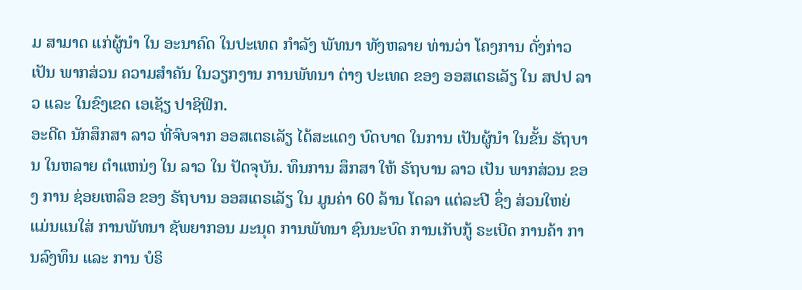ມ ສາມາດ ແກ່ຜູ້ນຳ ໃນ ອະນາຄົດ ໃນປະເທດ ກຳລັງ ພັທນາ ທັງຫລາຍ ທ່ານວ່າ ໂຄງການ ດັ່ງກ່າວ ເປັນ ພາກສ່ວນ ຄວາມສຳຄັນ ໃນວຽກງານ ການພັທນາ ຕ່າງ ປະເທດ ຂອງ ອອສເຕຣເລັຽ ໃນ ສປປ ລາວ ແລະ ໃນຂົງເຂດ ເອເຊັຽ ປາຊິຟິກ.
ອະດີດ ນັກສຶກສາ ລາວ ທີ່ຈົບຈາກ ອອສເຕຣເລັຽ ໄດ້ສະແດງ ບົດບາດ ໃນການ ເປັນຜູ້ນຳ ໃນຂັ້ນ ຣັຖບານ ໃນຫລາຍ ຕຳແຫນ່ງ ໃນ ລາວ ໃນ ປັດຈຸບັນ. ທຶນການ ສຶກສາ ໃຫ້ ຣັຖບານ ລາວ ເປັນ ພາກສ່ວນ ຂອງ ການ ຊ່ອຍເຫລຶອ ຂອງ ຣັຖບານ ອອສເຕຣເລັຽ ໃນ ມູນຄ່າ 60 ລ້ານ ໂດລາ ແຕ່ລະປີ ຊຶ່ງ ສ່ວນໃຫຍ່ ແມ່ນແນໃສ່ ການພັທນາ ຊັພຍາກອນ ມະນຸດ ການພັທນາ ຊົນນະບົດ ການເກັບກູ້ ຣະເບີດ ການຄ້າ ການລົງທຶນ ແລະ ການ ບໍຣິ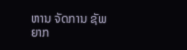ຫານ ຈັດການ ຊັພຍາກ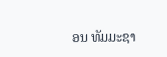ອນ ທັມມະຊາ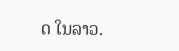ດ ໃນລາວ.